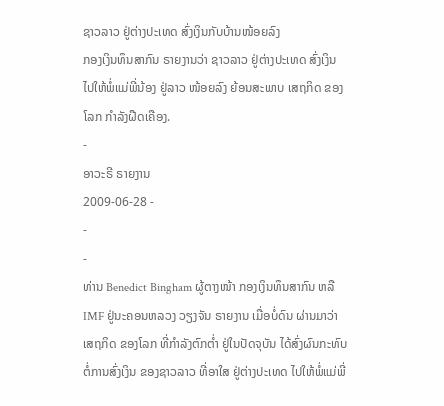ຊາວລາວ ຢູ່ຕ່າງປະເທດ ສົ່ງເງິນກັບບ້ານໜ້ອຍລົງ
ກອງເງິນທຶນສາກົນ ຣາຍງານວ່າ ຊາວລາວ ຢູ່ຕ່າງປະເທດ ສົ່ງເງິນ ໄປໃຫ້ພໍ່ແມ່ພີ່ນ້ອງ ຢູ່ລາວ ໜ້ອຍລົງ ຍ້ອນສະພາບ ເສຖກິດ ຂອງໂລກ ກຳລັງຝືດເຄືອງ.
-
ອາວະຣີ ຣາຍງານ
2009-06-28 -
-
-
ທ່ານ Benedict Bingham ຜູ້ຕາງໜ້າ ກອງເງິນທຶນສາກົນ ຫລື IMF ຢູ່ນະຄອນຫລວງ ວຽງຈັນ ຣາຍງານ ເມື່ອບໍ່ດົນ ຜ່ານມາວ່າ ເສຖກິດ ຂອງໂລກ ທີ່ກຳລັງຕົກຕ່ຳ ຢູ່ໃນປັດຈຸບັນ ໄດ້ສົ່ງຜົນກະທົບ ຕໍ່ການສົ່ງເງິນ ຂອງຊາວລາວ ທີ່ອາໃສ ຢູ່ຕ່າງປະເທດ ໄປໃຫ້ພໍ່ແມ່ພີ່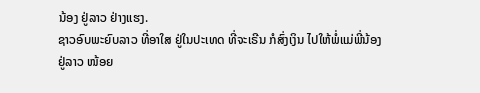ນ້ອງ ຢູ່ລາວ ຢ່າງແຮງ.
ຊາວອົບພະຍົບລາວ ທີ່ອາໃສ ຢູ່ໃນປະເທດ ທີ່ຈະເຣີນ ກໍສົ່ງເງິນ ໄປໃຫ້ພໍ່ແມ່ພີ່ນ້ອງ ຢູ່ລາວ ໜ້ອຍ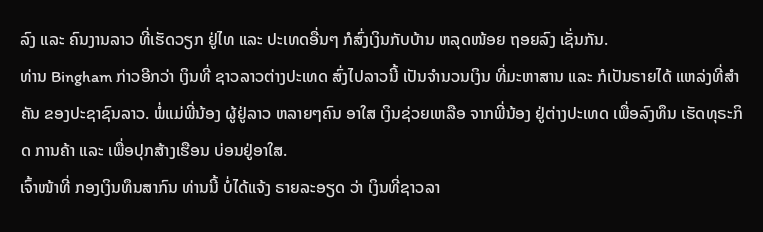ລົງ ແລະ ຄົນງານລາວ ທີ່ເຮັດວຽກ ຢູ່ໄທ ແລະ ປະເທດອື່ນໆ ກໍສົ່ງເງິນກັບບ້ານ ຫລຸດໜ້ອຍ ຖອຍລົງ ເຊັ່ນກັນ.
ທ່ານ Bingham ກ່າວອີກວ່າ ເງິນທີ່ ຊາວລາວຕ່າງປະເທດ ສົ່ງໄປລາວນີ້ ເປັນຈຳນວນເງິນ ທີ່ມະຫາສານ ແລະ ກໍເປັນຣາຍໄດ້ ແຫລ່ງທີ່ສຳຄັນ ຂອງປະຊາຊົນລາວ. ພໍ່ແມ່ພີ່ນ້ອງ ຜູ້ຢູ່ລາວ ຫລາຍໆຄົນ ອາໃສ ເງິນຊ່ວຍເຫລືອ ຈາກພີ່ນ້ອງ ຢູ່ຕ່າງປະເທດ ເພື່ອລົງທຶນ ເຮັດທຸຣະກິດ ການຄ້າ ແລະ ເພື່ອປຸກສ້າງເຮືອນ ບ່ອນຢູ່ອາໃສ.
ເຈົ້າໜ້າທີ່ ກອງເງິນທຶນສາກົນ ທ່ານນີ້ ບໍ່ໄດ້ແຈ້ງ ຣາຍລະອຽດ ວ່າ ເງິນທີ່ຊາວລາ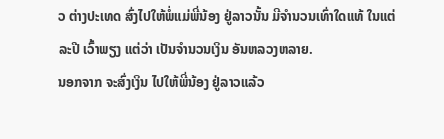ວ ຕ່າງປະເທດ ສົ່ງໄປໃຫ້ພໍ່ແມ່ພີ່ນ້ອງ ຢູ່ລາວນັ້ນ ມີຈຳນວນເທົ່າໃດແທ້ ໃນແຕ່ລະປີ ເວົ້າພຽງ ແຕ່ວ່າ ເປັນຈຳນວນເງິນ ອັນຫລວງຫລາຍ.
ນອກຈາກ ຈະສົ່ງເງິນ ໄປໃຫ້ພີ່ນ້ອງ ຢູ່ລາວແລ້ວ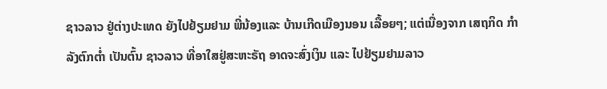ຊາວລາວ ຢູ່ຕ່າງປະເທດ ຍັງໄປຢ້ຽມຢາມ ພີ່ນ້ອງແລະ ບ້ານເກີດເມືອງນອນ ເລື້ອຍໆ; ແຕ່ເນື່ອງຈາກ ເສຖກິດ ກຳລັງຕົກຕ່ຳ ເປັນຕົ້ນ ຊາວລາວ ທີ່ອາໃສຢູ່ສະຫະຣັຖ ອາດຈະສົ່ງເງິນ ແລະ ໄປຢ້ຽມຢາມລາວ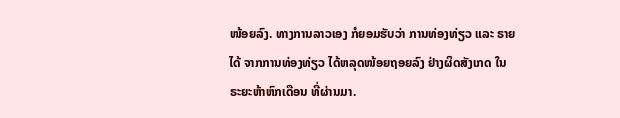ໜ້ອຍລົງ. ທາງການລາວເອງ ກໍຍອມຮັບວ່າ ການທ່ອງທ່ຽວ ແລະ ຣາຍໄດ້ ຈາກການທ່ອງທ່ຽວ ໄດ້ຫລຸດໜ້ອຍຖອຍລົງ ຢ່າງຜິດສັງເກດ ໃນຣະຍະຫ້າຫົກເດືອນ ທີ່ຜ່ານມາ.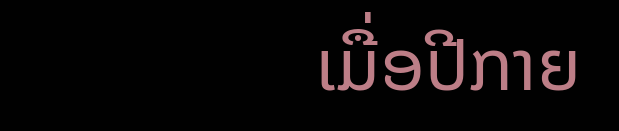ເມື່ອປີກາຍ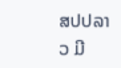ສປປລາວ ມີ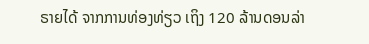ຣາຍໄດ້ ຈາກການທ່ອງທ່ຽວ ເຖິງ 120 ລ້ານດອນລ່າ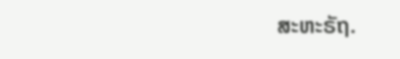ສະຫະຣັຖ.